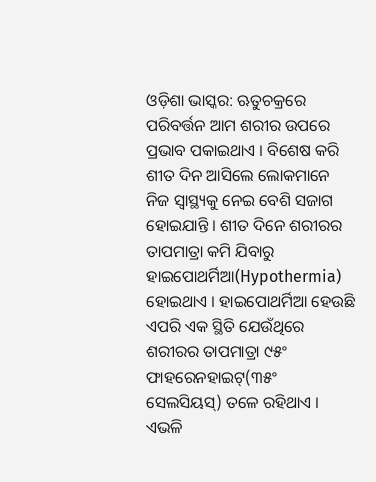ଓଡ଼ିଶା ଭାସ୍କର: ଋତୁଚକ୍ରରେ ପରିବର୍ତ୍ତନ ଆମ ଶରୀର ଉପରେ ପ୍ରଭାବ ପକାଇଥାଏ । ବିଶେଷ କରି ଶୀତ ଦିନ ଆସିଲେ ଲୋକମାନେ ନିଜ ସ୍ୱାସ୍ଥ୍ୟକୁ ନେଇ ବେଶି ସଜାଗ ହୋଇଯାନ୍ତି । ଶୀତ ଦିନେ ଶରୀରର ତାପମାତ୍ରା କମି ଯିବାରୁ ହାଇପୋଥର୍ମିଆ(Hypothermia) ହୋଇଥାଏ । ହାଇପୋଥର୍ମିଆ ହେଉଛି ଏପରି ଏକ ସ୍ଥିତି ଯେଉଁଥିରେ ଶରୀରର ତାପମାତ୍ରା ୯୫ଂ ଫାହରେନହାଇଟ୍(୩୫ଂ ସେଲସିୟସ୍) ତଳେ ରହିଥାଏ । ଏଭଳି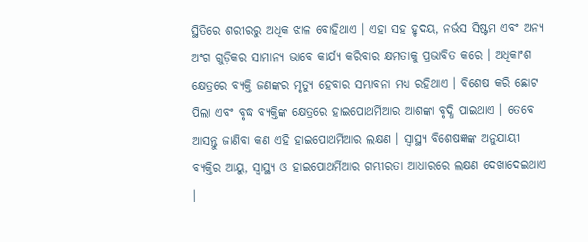ସ୍ଥିତିରେ ଶରୀରରୁ ଅଧିକ ଝାଳ ବୋହିଥାଏ । ଏହା ସହ ହୃଦୟ, ନର୍ଭସ ସିଷ୍ଟମ ଏବଂ ଅନ୍ୟ ଅଂଗ ଗୁଡ଼ିକର ସାମାନ୍ୟ ଭାବେ କାର୍ଯ୍ୟ କରିବାର କ୍ଷମତାକୁ ପ୍ରଭାବିତ କରେ । ଅଧିକାଂଶ କ୍ଷେତ୍ରରେ ବ୍ୟକ୍ତି ଜଣଙ୍କର ମୃତ୍ୟୁ ହେବାର ସମ୍ଭାବନା ମଧ୍ୟ ରହିଥାଏ । ବିଶେଷ କରି ଛୋଟ ପିଲା ଏବଂ ବୃଦ୍ଧ ବ୍ୟକ୍ତିଙ୍କ କ୍ଷେତ୍ରରେ ହାଇପୋଥର୍ମିଆର ଆଶଙ୍କା ବୃଦ୍ଧି ପାଇଥାଏ । ତେବେ ଆସନ୍ତୁ ଜାଣିବା କଣ ଏହି ହାଇପୋଥର୍ମିଆର ଲକ୍ଷଣ । ସ୍ୱାସ୍ଥ୍ୟ ବିଶେଷଜ୍ଞଙ୍କ ଅନୁଯାୟୀ ବ୍ୟକ୍ତିର ଆୟୁ, ସ୍ୱାସ୍ଥ୍ୟ ଓ ହାଇପୋଥର୍ମିଆର ଗମ୍ଭୀରତା ଆଧାରରେ ଲକ୍ଷଣ ଦେଖାଦେଇଥାଏ ।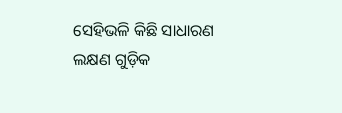ସେହିଭଳି କିଛି ସାଧାରଣ ଲକ୍ଷଣ ଗୁଡ଼ିକ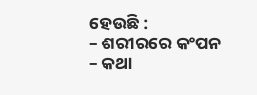ହେଉଛି :
– ଶରୀରରେ କଂପନ
– କଥା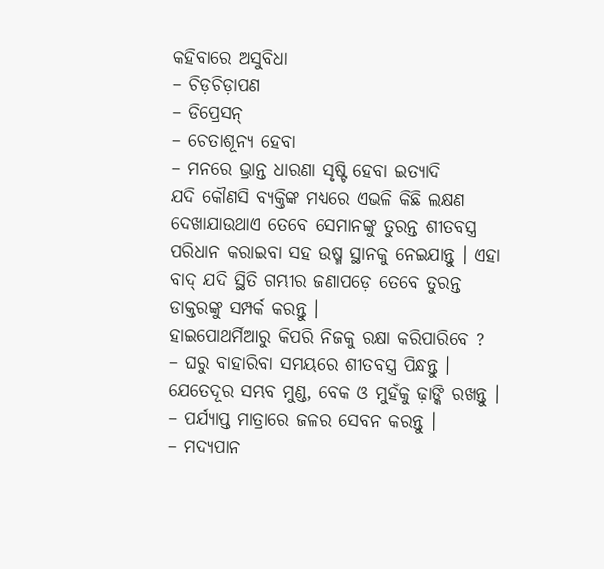କହିବାରେ ଅସୁବିଧା
– ଚିଡ଼ଚିଡ଼ାପଣ
– ଡିପ୍ରେସନ୍
– ଚେତାଶୂନ୍ୟ ହେବା
– ମନରେ ଭ୍ରାନ୍ତ ଧାରଣା ସୃଷ୍ଟି ହେବା ଇତ୍ୟାଦି
ଯଦି କୌଣସି ବ୍ୟକ୍ତିଙ୍କ ମଧ୍ୟରେ ଏଭଳି କିଛି ଲକ୍ଷଣ ଦେଖାଯାଉଥାଏ ତେବେ ସେମାନଙ୍କୁ ତୁରନ୍ତ ଶୀତବସ୍ତ୍ର ପରିଧାନ କରାଇବା ସହ ଉଷ୍ମ ସ୍ଥାନକୁ ନେଇଯାନ୍ତୁ । ଏହା ବାଦ୍ ଯଦି ସ୍ଥିତି ଗମ୍ଭୀର ଜଣାପଡ଼େ ତେବେ ତୁରନ୍ତ ଡାକ୍ତରଙ୍କୁ ସମ୍ପର୍କ କରନ୍ତୁ ।
ହାଇପୋଥର୍ମିଆରୁ କିପରି ନିଜକୁ ରକ୍ଷା କରିପାରିବେ ?
– ଘରୁ ବାହାରିବା ସମୟରେ ଶୀତବସ୍ତ୍ର ପିନ୍ଧନ୍ତୁ । ଯେତେଦୂର ସମ୍ଭବ ମୁଣ୍ଡ, ବେକ ଓ ମୁହଁକୁ ଢ଼ାଙ୍କି ରଖନ୍ତୁ ।
– ପର୍ଯ୍ୟାପ୍ତ ମାତ୍ରାରେ ଜଳର ସେବନ କରନ୍ତୁ ।
– ମଦ୍ୟପାନ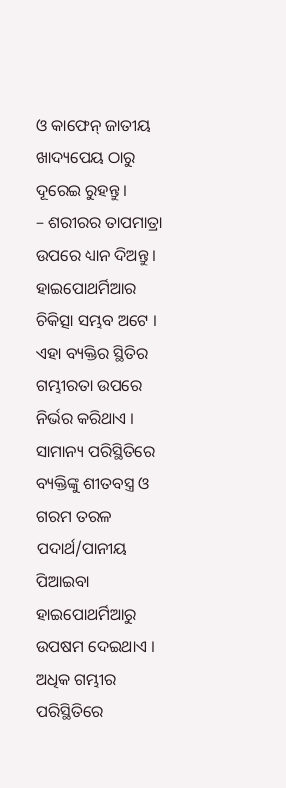ଓ କାଫେନ୍ ଜାତୀୟ ଖାଦ୍ୟପେୟ ଠାରୁ ଦୂରେଇ ରୁହନ୍ତୁ ।
– ଶରୀରର ତାପମାତ୍ରା ଉପରେ ଧ୍ୟାନ ଦିଅନ୍ତୁ ।
ହାଇପୋଥର୍ମିଆର ଚିକିତ୍ସା ସମ୍ଭବ ଅଟେ । ଏହା ବ୍ୟକ୍ତିର ସ୍ଥିତିର ଗମ୍ଭୀରତା ଉପରେ ନିର୍ଭର କରିଥାଏ । ସାମାନ୍ୟ ପରିସ୍ଥିତିରେ ବ୍ୟକ୍ତିଙ୍କୁ ଶୀତବସ୍ତ୍ର ଓ ଗରମ ତରଳ ପଦାର୍ଥ/ପାନୀୟ ପିଆଇବା ହାଇପୋଥର୍ମିଆରୁ ଉପଷମ ଦେଇଥାଏ । ଅଧିକ ଗମ୍ଭୀର ପରିସ୍ଥିତିରେ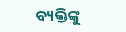ବ୍ୟକ୍ତିଙ୍କୁ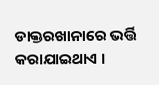ଡାକ୍ତରଖାନାରେ ଭର୍ତ୍ତି କରାଯାଇଥାଏ ।